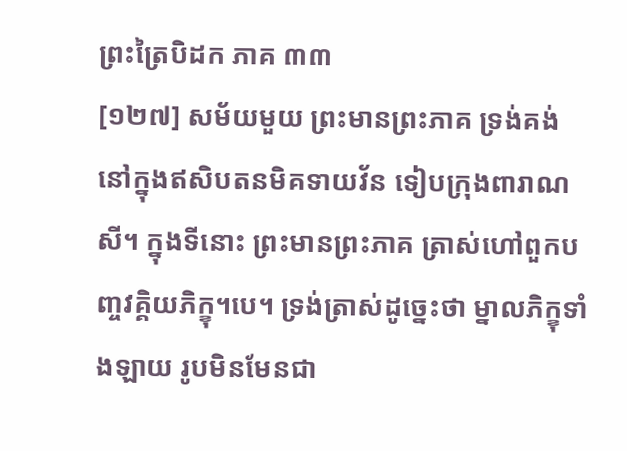ព្រះត្រៃបិដក ភាគ ៣៣
[១២៧] សម័យមួយ ព្រះមានព្រះភាគ ទ្រង់គង់នៅក្នុងឥសិបតនមិគទាយវ័ន ទៀបក្រុងពារាណសី។ ក្នុងទីនោះ ព្រះមានព្រះភាគ ត្រាស់ហៅពួកបញ្ចវគ្គិយភិក្ខុ។បេ។ ទ្រង់ត្រាស់ដូច្នេះថា ម្នាលភិក្ខុទាំងឡាយ រូបមិនមែនជា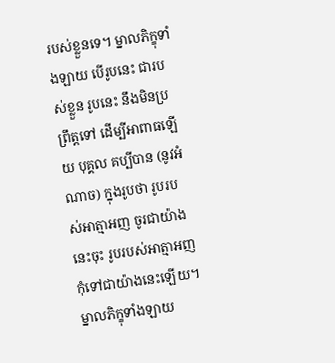របស់ខ្លួនទេ។ ម្នាលភិក្ខុទាំងឡាយ បើរូបនេះ ជារបស់ខ្លួន រូបនេះ នឹងមិនប្រព្រឹត្តទៅ ដើម្បីអាពាធឡើយ បុគ្គល គប្បីបាន (នូវអំណាច) ក្នុងរូបថា រូបរបស់អាត្មាអញ ចូរជាយ៉ាងនេះចុះ រូបរបស់អាត្មាអញ កុំទៅជាយ៉ាងនេះឡើយ។ ម្នាលភិក្ខុទាំងឡាយ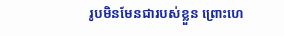រូបមិនមែនជារបស់ខ្លួន ព្រោះហេ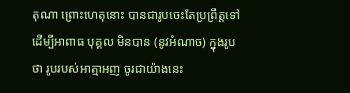តុណា ព្រោះហេតុនោះ បានជារូបចេះតែប្រព្រឹត្តទៅ ដើម្បីអាពាធ បុគ្គល មិនបាន (នូវអំណាច) ក្នុងរូបថា រូបរបស់អាត្មាអញ ចូរជាយ៉ាងនេះ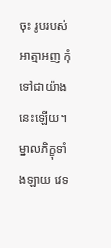ចុះ រូបរបស់អាត្មាអញ កុំទៅជាយ៉ាងនេះឡើយ។ ម្នាលភិក្ខុទាំងឡាយ វេទ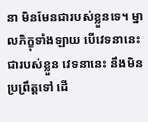នា មិនមែនជារបស់ខ្លួនទេ។ ម្នាលភិក្ខុទាំងឡាយ បើវេទនានេះ ជារបស់ខ្លួន វេទនានេះ នឹងមិនប្រព្រឹត្តទៅ ដើ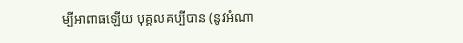ម្បីអាពាធឡើយ បុគ្គលគប្បីបាន (នូវអំណា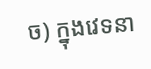ច) ក្នុងវេទនា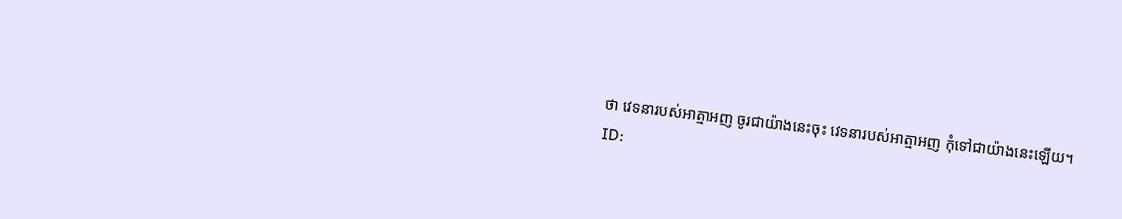ថា វេទនារបស់អាត្មាអញ ចូរជាយ៉ាងនេះចុះ វេទនារបស់អាត្មាអញ កុំទៅជាយ៉ាងនេះឡើយ។
ID: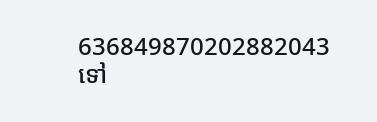636849870202882043
ទៅ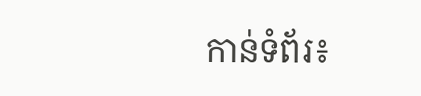កាន់ទំព័រ៖